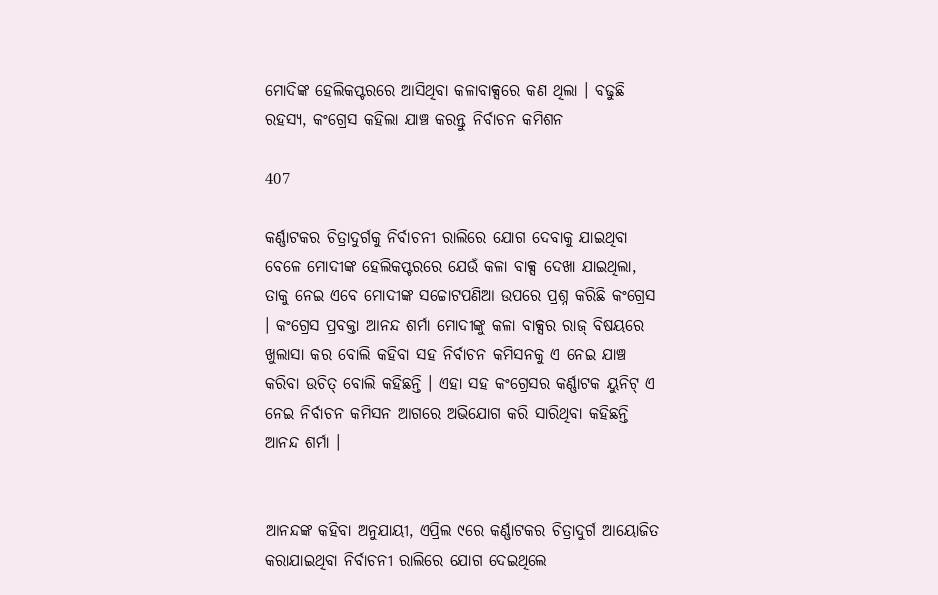ମୋଦିଙ୍କ ହେଲିକପ୍ଟରରେ ଆସିଥିବା କଳାବାକ୍ସରେ କଣ ଥିଲା । ବଢୁଛି ରହସ୍ୟ, କଂଗ୍ରେସ କହିଲା ଯାଞ୍ଚ କରନ୍ତୁ ନିର୍ବାଚନ କମିଶନ

407

କର୍ଣ୍ଣାଟକର ଚିତ୍ରାଦୁର୍ଗକୁ ନିର୍ବାଚନୀ ରାଲିରେ ଯୋଗ ଦେବାକୁ ଯାଇଥିବା ବେଳେ ମୋଦୀଙ୍କ ହେଲିକପ୍ଟରରେ ଯେଉଁ କଳା ବାକ୍ସ ଦେଖା ଯାଇଥିଲା, ତାକୁ ନେଇ ଏବେ ମୋଦୀଙ୍କ ସଚ୍ଚୋଟପଣିଆ ଉପରେ ପ୍ରଶ୍ନ କରିଛି କଂଗ୍ରେସ । କଂଗ୍ରେସ ପ୍ରବକ୍ତା ଆନନ୍ଦ ଶର୍ମା ମୋଦୀଙ୍କୁ କଳା ବାକ୍ସର ରାଜ୍ ବିଷୟରେ ଖୁଲାସା କର ବୋଲି କହିବା ସହ ନିର୍ବାଚନ କମିସନକୁ ଏ ନେଇ ଯାଞ୍ଚ କରିବା ଉଚିତ୍ ବୋଲି କହିଛନ୍ତି । ଏହା ସହ କଂଗ୍ରେସର କର୍ଣ୍ଣାଟକ ୟୁନିଟ୍ ଏ ନେଇ ନିର୍ବାଚନ କମିସନ ଆଗରେ ଅଭିଯୋଗ କରି ସାରିଥିବା କହିଛନ୍ତି ଆନନ୍ଦ ଶର୍ମା ।


ଆନନ୍ଦଙ୍କ କହିବା ଅନୁଯାୟୀ, ଏପ୍ରିଲ ୯ରେ କର୍ଣ୍ଣାଟକର ଚିତ୍ରାଦୁର୍ଗ ଆୟୋଜିତ କରାଯାଇଥିବା ନିର୍ବାଚନୀ ରାଲିରେ ଯୋଗ ଦେଇଥିଲେ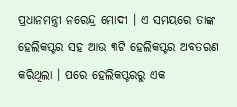ପ୍ରଧାନମନ୍ତ୍ରୀ ନରେନ୍ଦ୍ର ମୋଦୀ । ଏ ସମୟରେ ତାଙ୍କ ହେଲିକପ୍ଟର ସହ ଆଉ ୩ଟି ହେଲିକପ୍ଟର ଅବତରଣ କରିଥିଲା । ପରେ ହେଲିକପ୍ଟରରୁ ଏକ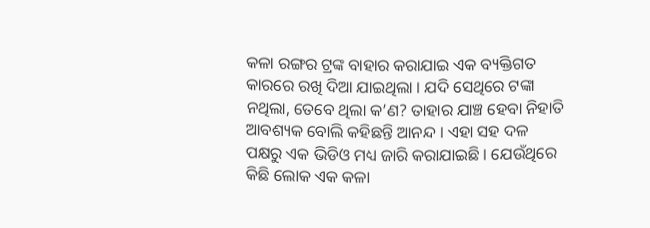କଳା ରଙ୍ଗର ଟ୍ରଙ୍କ ବାହାର କରାଯାଇ ଏକ ବ୍ୟକ୍ତିଗତ କାରରେ ରଖି ଦିଆ ଯାଇଥିଲା । ଯଦି ସେଥିରେ ଟଙ୍କା ନଥିଲା, ତେବେ ଥିଲା କ’ଣ? ତାହାର ଯାଞ୍ଚ ହେବା ନିହାତି ଆବଶ୍ୟକ ବୋଲି କହିଛନ୍ତି ଆନନ୍ଦ । ଏହା ସହ ଦଳ ପକ୍ଷରୁ ଏକ ଭିଡିଓ ମଧ୍ୟ ଜାରି କରାଯାଇଛି । ଯେଉଁଥିରେ କିଛି ଲୋକ ଏକ କଳା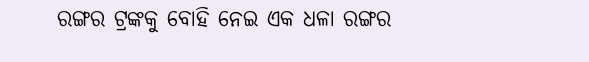ରଙ୍ଗର ଟ୍ରଙ୍କକୁ ବୋହି ନେଇ ଏକ ଧଳା ରଙ୍ଗର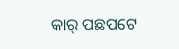କାର୍ ପଛପଟେ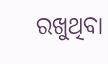ରଖୁଥିବା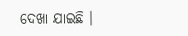ଦେଖା ଯାଇଛି ।